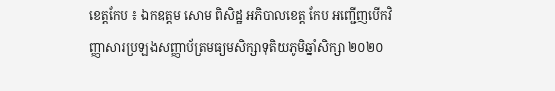ខេត្តកែប ៖ ឯកឧត្តម សោម ពិសិដ្ឋ អភិបាលខេត្ត កែប អញ្ជើញបើកវិញ្ញាសារប្រឡងសញ្ញាប័ត្រមធ្យមសិក្សាទុតិយភូមិឆ្នាំសិក្សា ២០២០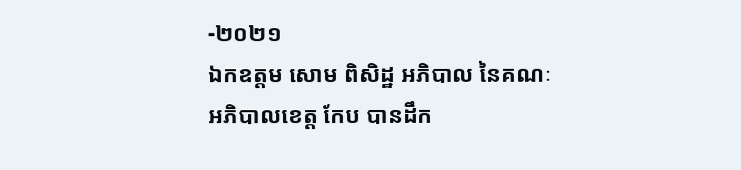-២០២១
ឯកឧត្តម សោម ពិសិដ្ឋ អភិបាល នៃគណៈអភិបាលខេត្ត កែប បានដឹក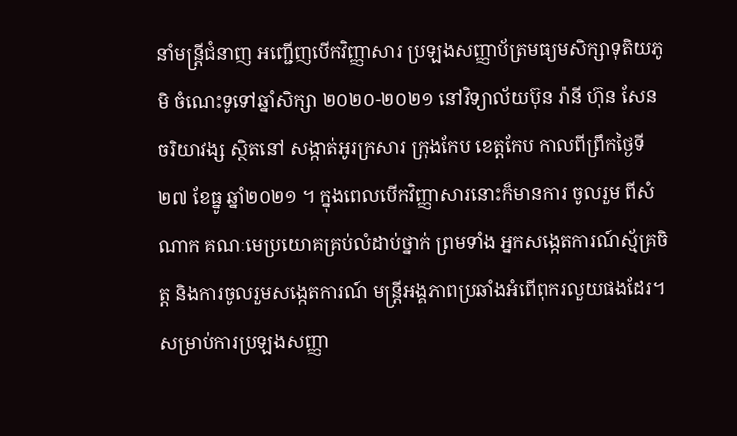នាំមន្ត្រីជំនាញ អញ្ជើញបើកវិញ្ញាសារ ប្រឡងសញ្ញាប័ត្រមធ្យមសិក្សាទុតិយភូមិ ចំណេះទូទៅឆ្នាំសិក្សា ២០២០-២០២១ នៅវិទ្យាល័យប៊ុន រ៉ានី ហ៊ុន សែន ចរិយាវង្ស ស្ថិតនៅ សង្កាត់អូរក្រសារ ក្រុងកែប ខេត្តកែប កាលពីព្រឹកថ្ងៃទី ២៧ ខែធ្នូ ឆ្នាំ២០២១ ។ ក្នុងពេលបើកវិញ្ញាសារនោះក៏មានការ ចូលរួម ពីសំណាក គណៈមេប្រយោគគ្រប់លំដាប់ថ្នាក់ ព្រមទាំង អ្នកសង្កេតការណ៍ស្ម័គ្រចិត្ត និងការចូលរួមសង្កេតការណ៍ មន្ត្រីអង្គភាពប្រឆាំងអំពើពុករលួយផងដែរ។
សម្រាប់ការប្រឡងសញ្ញា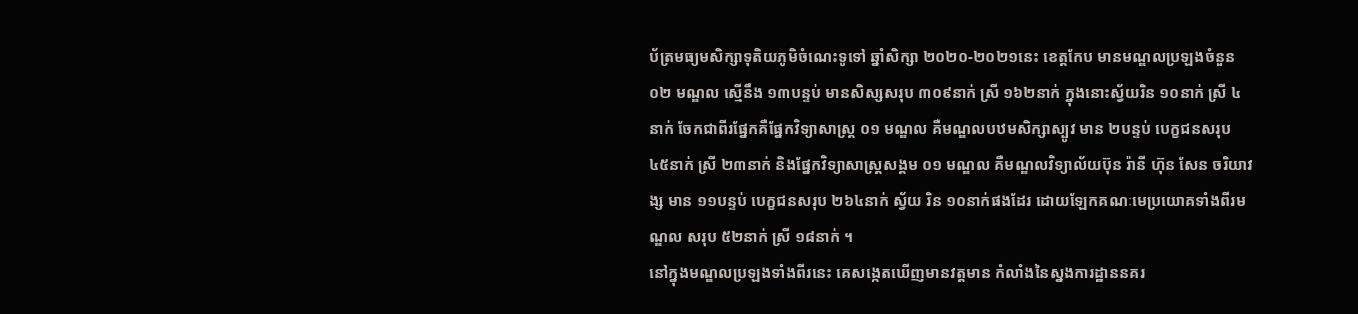ប័ត្រមធ្យមសិក្សាទុតិយភូមិចំណេះទូទៅ ឆ្នាំសិក្សា ២០២០-២០២១នេះ ខេត្តកែប មានមណ្ឌលប្រឡងចំនួន ០២ មណ្ឌល ស្មើនឹង ១៣បន្ទប់ មានសិស្សសរុប ៣០៩នាក់ ស្រី ១៦២នាក់ ក្នុងនោះស្វ័យរិន ១០នាក់ ស្រី ៤នាក់ ចែកជាពីរផ្នែកគឺផ្នែកវិទ្យាសាស្ត្រ ០១ មណ្ឌល គឺមណ្ឌលបឋមសិក្សាស្បូវ មាន ២បន្ទប់ បេក្ខជនសរុប ៤៥នាក់ ស្រី ២៣នាក់ និងផ្នែកវិទ្យាសាស្ត្រសង្គម ០១ មណ្ឌល គឺមណ្ឌលវិទ្យាល័យប៊ុន រ៉ានី ហ៊ុន សែន ចរិយាវង្ស មាន ១១បន្ទប់ បេក្ខជនសរុប ២៦៤នាក់ ស្វ័យ រិន ១០នាក់ផងដែរ ដោយឡែកគណៈមេប្រយោគទាំងពីរមណ្ឌល សរុប ៥២នាក់ ស្រី ១៨នាក់ ។
នៅក្នុងមណ្ឌលប្រឡងទាំងពីរនេះ គេសង្កេតឃើញមានវត្តមាន កំលាំងនៃស្នងការដ្ឋាននគរ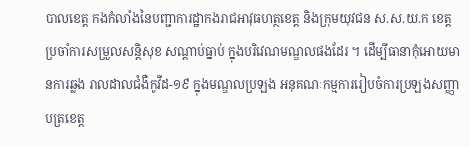បាលខេត្ត កងកំលាំងនៃបញ្ជាការដ្ឋាកងរាជអាវុធហត្ថខេត្ត និងក្រុមយុវជន ស.ស.យ.ក ខេត្ត ប្រចាំការសម្រួលសន្តិសុខ សណ្តាប់ធ្នាប់ ក្នុងបរិវេណមណ្ឌលផងដែរ ។ ដើម្បីធានាកុំអោយមានការឆ្លង រាលដាលជំងឺកូវីដ-១៩ ក្នុងមណ្ឌលប្រឡង អនុគណៈកម្មការរៀបចំការប្រឡងសញ្ញាបត្រខេត្ត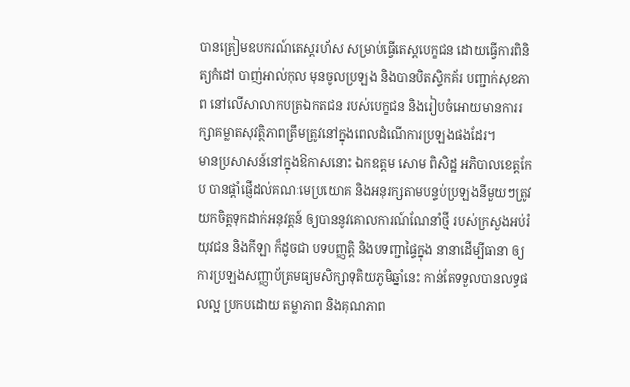បានត្រៀមឧបករណ៍តេស្តរហ័ស សម្រាប់ធ្វើតេស្តបេក្ខជន ដោយធ្វើការពិនិត្យកំដៅ បាញ់អាល់កុល មុនចូលប្រឡង និងបានបិតស្ទិកគ័រ បញ្ជាក់សុខភាព នៅលើសាលាកបត្រឯកតជន របស់បេក្ខជន និងរៀបចំអោយមានការរក្សាគម្លាតសុវត្ថិភាពត្រឹមត្រូវនៅក្នុងពេលដំណើការប្រឡងផងដែរ។
មានប្រសាសន៍នៅក្នុងឱកាសនោះ ឯកឧត្តម សោម ពិសិដ្ឋ អភិបាលខេត្តកែប បានផ្តាំផ្ញើដល់គណៈមេប្រយោគ និងអនុរក្សតាមបន្ទប់ប្រឡងនីមួយៗត្រូវយកចិត្តទុកដាក់អនុវត្តន៍ ឲ្យបាននូវគោលការណ៍ណែនាំថ្មី របស់ក្រសួងអប់រំ យុវជន និងកីឡា ក៏ដូចជា បទបញ្ញត្តិ និងបទញ្ជាផ្ទៃក្នុង នានាដើម្បីធានា ឲ្យការប្រឡងសញ្ញាប័ត្រមធ្យមសិក្សាទុតិយភូមិឆ្នាំនេះ កាន់តែទទួលបានលទ្ធផលល្អ ប្រកបដោយ តម្លាភាព និងគុណភាព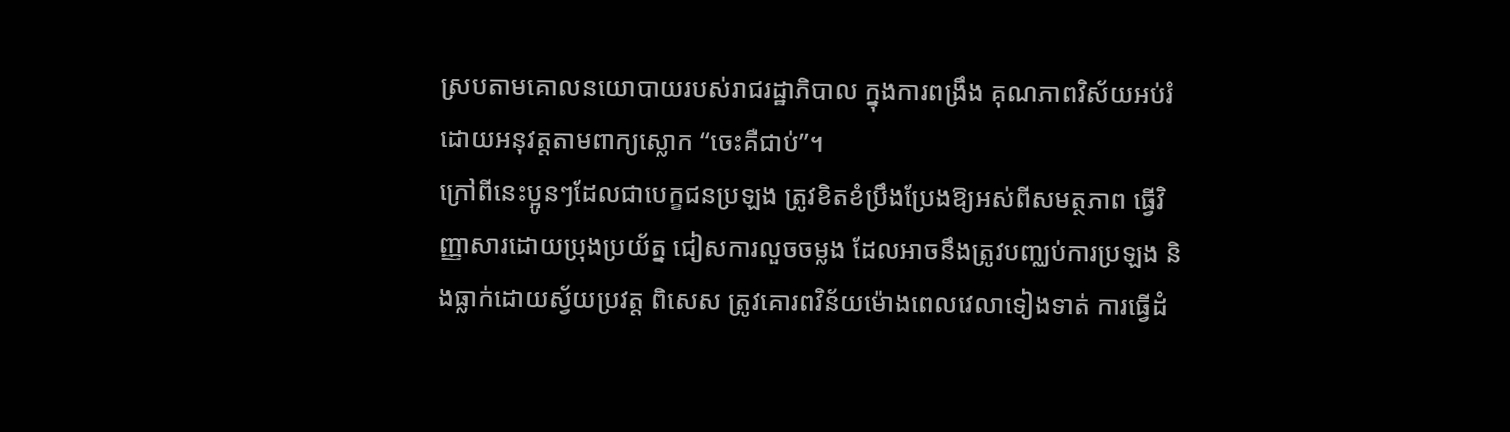ស្របតាមគោលនយោបាយរបស់រាជរដ្ឋាភិបាល ក្នុងការពង្រឹង គុណភាពវិស័យអប់រំ ដោយអនុវត្តតាមពាក្យស្លោក “ចេះគឺជាប់”។
ក្រៅពីនេះប្អូនៗដែលជាបេក្ខជនប្រឡង ត្រូវខិតខំប្រឹងប្រែងឱ្យអស់ពីសមត្ថភាព ធ្វើវិញ្ញាសារដោយប្រុងប្រយ័ត្ន ជៀសការលួចចម្លង ដែលអាចនឹងត្រូវបញ្ឈប់ការប្រឡង និងធ្លាក់ដោយស្វ័យប្រវត្ត ពិសេស ត្រូវគោរពវិន័យម៉ោងពេលវេលាទៀងទាត់ ការធ្វើដំ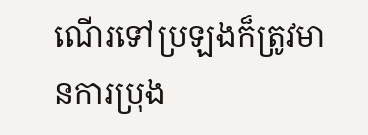ណើរទៅប្រឡងក៏ត្រូវមានការប្រុង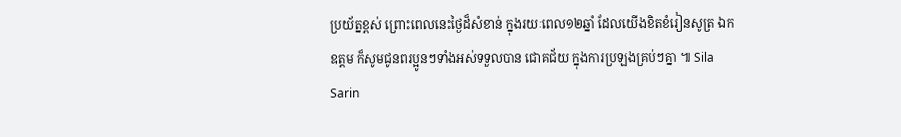ប្រយ័ត្នខ្ពស់ ព្រោះពេលនេះថ្ងៃដ៏សំខាន់ ក្នុងរយៈពេល១២ឆ្នាំ ដែលយើងខិតខំរៀនសូត្រ ឯកឧត្តម ក៏សូមជូនពរប្អូនៗទាំងអស់ទទួលបាន ជោគជ័យ ក្នុងការប្រឡងគ្រប់ៗគ្នា ៕ Sila Sarin